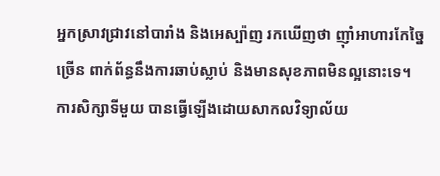អ្នកស្រាវជ្រាវនៅបារាំង និងអេស្ប៉ាញ រកឃើញថា ញ៉ាំអាហារកែច្នៃច្រើន ពាក់ព័ន្ធនឹងការឆាប់ស្លាប់ និងមានសុខភាពមិនល្អនោះទេ។
ការសិក្សាទីមួយ បានធ្វើឡើងដោយសាកលវិទ្យាល័យ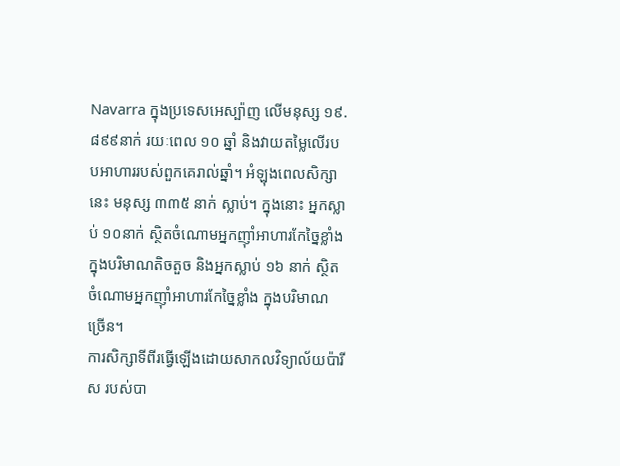Navarra ក្នុងប្រទេសអេស្ប៉ាញ លើមនុស្ស ១៩.៨៩៩នាក់ រយៈពេល ១០ ឆ្នាំ និងវាយតម្លៃលើរបបអាហាររបស់ពួកគេរាល់ឆ្នាំ។ អំឡុងពេលសិក្សានេះ មនុស្ស ៣៣៥ នាក់ ស្លាប់។ ក្នុងនោះ អ្នកស្លាប់ ១០នាក់ ស្ថិតចំណោមអ្នកញ៉ាំអាហារកែច្នៃខ្លាំង ក្នុងបរិមាណតិចតួច និងអ្នកស្លាប់ ១៦ នាក់ ស្ថិតចំណោមអ្នកញ៉ាំអាហារកែច្នៃខ្លាំង ក្នុងបរិមាណច្រើន។
ការសិក្សាទីពីរធ្វើឡើងដោយសាកលវិទ្យាល័យប៉ារីស របស់បា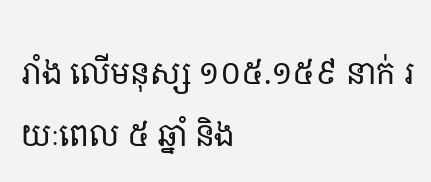រាំង លើមនុស្ស ១០៥.១៥៩ នាក់ រយៈពេល ៥ ឆ្នាំ និង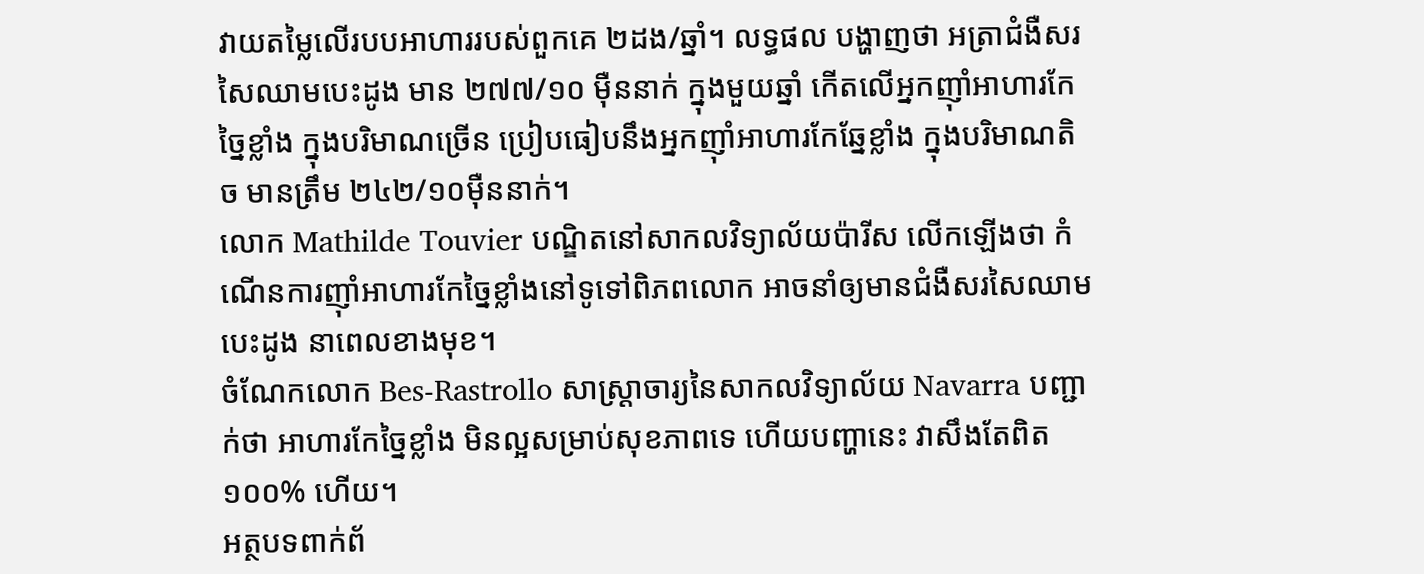វាយតម្លៃលើរបបអាហាររបស់ពួកគេ ២ដង/ឆ្នាំ។ លទ្ធផល បង្ហាញថា អត្រាជំងឺសរសៃឈាមបេះដូង មាន ២៧៧/១០ ម៉ឺននាក់ ក្នុងមួយឆ្នាំ កើតលើអ្នកញ៉ាំអាហារកែច្នៃខ្លាំង ក្នុងបរិមាណច្រើន ប្រៀបធៀបនឹងអ្នកញ៉ាំអាហារកែឆ្នែខ្លាំង ក្នុងបរិមាណតិច មានត្រឹម ២៤២/១០ម៉ឺននាក់។
លោក Mathilde Touvier បណ្ឌិតនៅសាកលវិទ្យាល័យប៉ារីស លើកឡើងថា កំណើនការញ៉ាំអាហារកែច្នៃខ្លាំងនៅទូទៅពិភពលោក អាចនាំឲ្យមានជំងឺសរសៃឈាមបេះដូង នាពេលខាងមុខ។
ចំណែកលោក Bes-Rastrollo សាស្ត្រាចារ្យនៃសាកលវិទ្យាល័យ Navarra បញ្ជាក់ថា អាហារកែច្នៃខ្លាំង មិនល្អសម្រាប់សុខភាពទេ ហើយបញ្ហានេះ វាសឹងតែពិត ១០០% ហើយ។
អត្ថបទពាក់ព័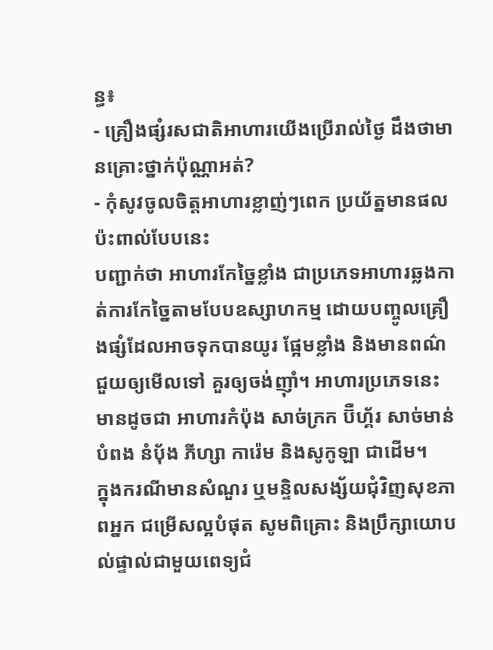ន្ធ៖
- គ្រឿងផ្សំរសជាតិអាហារយើងប្រើរាល់ថ្ងៃ ដឹងថាមានគ្រោះថ្នាក់ប៉ុណ្ណាអត់?
- កុំសូវចូលចិត្តអាហារខ្លាញ់ៗពេក ប្រយ័ត្នមានផលប៉ះពាល់បែបនេះ
បញ្ជាក់ថា អាហារកែច្នៃខ្លាំង ជាប្រភេទអាហារឆ្លងកាត់ការកែច្នៃតាមបែបឧស្សាហកម្ម ដោយបញ្ចូលគ្រឿងផ្សំដែលអាចទុកបានយូរ ផ្អែមខ្លាំង និងមានពណ៌ ជួយឲ្យមើលទៅ គួរឲ្យចង់ញ៉ាំ។ អាហារប្រភេទនេះ មានដូចជា អាហារកំប៉ុង សាច់ក្រក ប៊ឺហ្គ័រ សាច់មាន់បំពង នំប៉័ង ភីហ្សា ការ៉េម និងសូកូឡា ជាដើម។
ក្នុងករណីមានសំណួរ ឬមន្ទិលសង្ស័យជុំវិញសុខភាពអ្នក ជម្រើសល្អបំផុត សូមពិគ្រោះ និងប្រឹក្សាយោបល់ផ្ទាល់ជាមួយពេទ្យជំ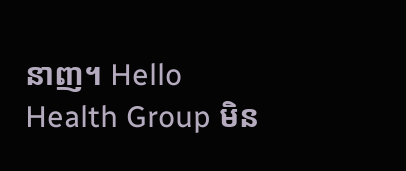នាញ។ Hello Health Group មិន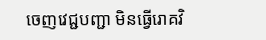ចេញវេជ្ជបញ្ជា មិនធ្វើរោគវិ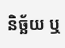និច្ឆ័យ ឬ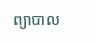ព្យាបាល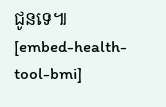ជូនទេ៕
[embed-health-tool-bmi]